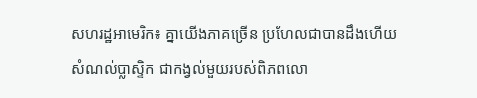សហរដ្ឋអាមេរិក៖ គ្នាយើងភាគច្រើន ប្រហែលជាបានដឹងហើយ សំណល់ប្លាស្ទិក ជាកង្វល់មួយរបស់ពិភពលោ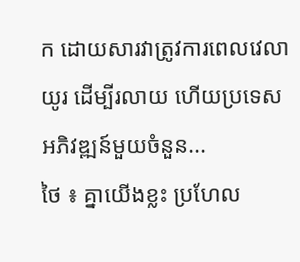ក ដោយសារវាត្រូវការពេលវេលាយូរ ដើម្បីរលាយ ហើយប្រទេសអភិវឌ្ឍន៍មួយចំនួន...
ថៃ ៖ គ្នាយើងខ្លះ ប្រហែល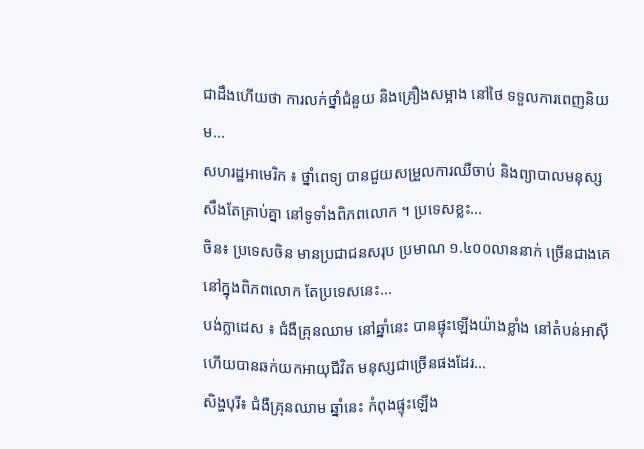ជាដឹងហើយថា ការលក់ថ្នាំជំនួយ និងគ្រឿងសម្អាង នៅថៃ ទទួលការពេញនិយម...
សហរដ្ឋអាមេរិក ៖ ថ្នាំពេទ្យ បានជួយសម្រួលការឈឺចាប់ និងព្យាបាលមនុស្សសឹងតែគ្រាប់គ្នា នៅទូទាំងពិភពលោក ។ ប្រទេសខ្លះ...
ចិន៖ ប្រទេសចិន មានប្រជាជនសរុប ប្រមាណ ១.៤០០លាននាក់ ច្រើនជាងគេ នៅក្នុងពិភពលោក តែប្រទេសនេះ...
បង់ក្លាដេស ៖ ជំងឺគ្រុនឈាម នៅឆ្នាំនេះ បានផ្ទុះឡើងយ៉ាងខ្លាំង នៅតំបន់អាស៊ី ហើយបានឆក់យកអាយុជីវិត មនុស្សជាច្រើនផងដែរ...
សិង្ហបុរី៖ ជំងឺគ្រុនឈាម ឆ្នាំនេះ កំពុងផ្ទុះឡើង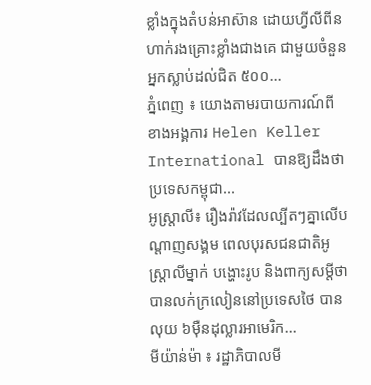ខ្លាំងក្នុងតំបន់អាស៊ាន ដោយហ្វីលីពីន ហាក់រងគ្រោះខ្លាំងជាងគេ ជាមួយចំនួនអ្នកស្លាប់ដល់ជិត ៥០០...
ភ្នំពេញ ៖ យោងតាមរបាយការណ៍ពីខាងអង្គការ Helen Keller International បានឱ្យដឹងថា ប្រទេសកម្ពុជា...
អូស្ត្រាលី៖ រឿងរ៉ាវដែលល្បីតៗគ្នាលើបណ្តាញសង្គម ពេលបុរសជនជាតិអូស្ត្រាលីម្នាក់ បង្ហោះរូប និងពាក្យសម្តីថា បានលក់ក្រលៀននៅប្រទេសថៃ បានលុយ ៦ម៉ឺនដុល្លារអាមេរិក...
មីយ៉ាន់ម៉ា ៖ រដ្ឋាភិបាលមី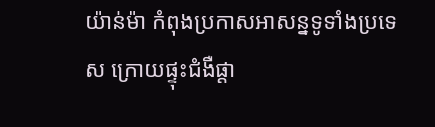យ៉ាន់ម៉ា កំពុងប្រកាសអាសន្នទូទាំងប្រទេស ក្រោយផ្ទុះជំងឺផ្តា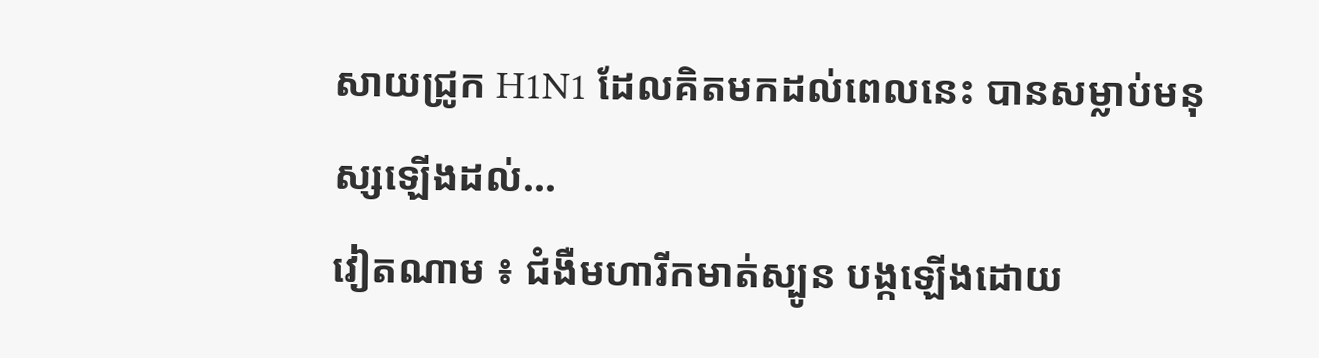សាយជ្រូក H1N1 ដែលគិតមកដល់ពេលនេះ បានសម្លាប់មនុស្សឡើងដល់...
វៀតណាម ៖ ជំងឺមហារីកមាត់ស្បូន បង្កឡើងដោយ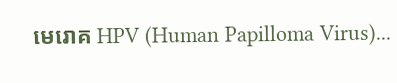មេរោគ HPV (Human Papilloma Virus)...